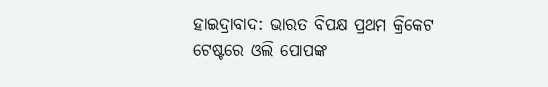ହାଇଦ୍ରାବାଦ: ଭାରତ ବିପକ୍ଷ ପ୍ରଥମ କ୍ରିକେଟ ଟେଷ୍ଟରେ ଓଲି ପୋପଙ୍କ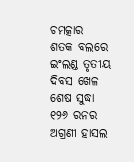ଚମତ୍କାର ଶତକ ବଲରେ ଇଂଲଣ୍ଡ ତୃତୀୟ ଦିବସ ଖେଳ ଶେଷ ସୁଦ୍ଧା ୧୨୬ ରନର ଅଗ୍ରଣୀ ହାସଲ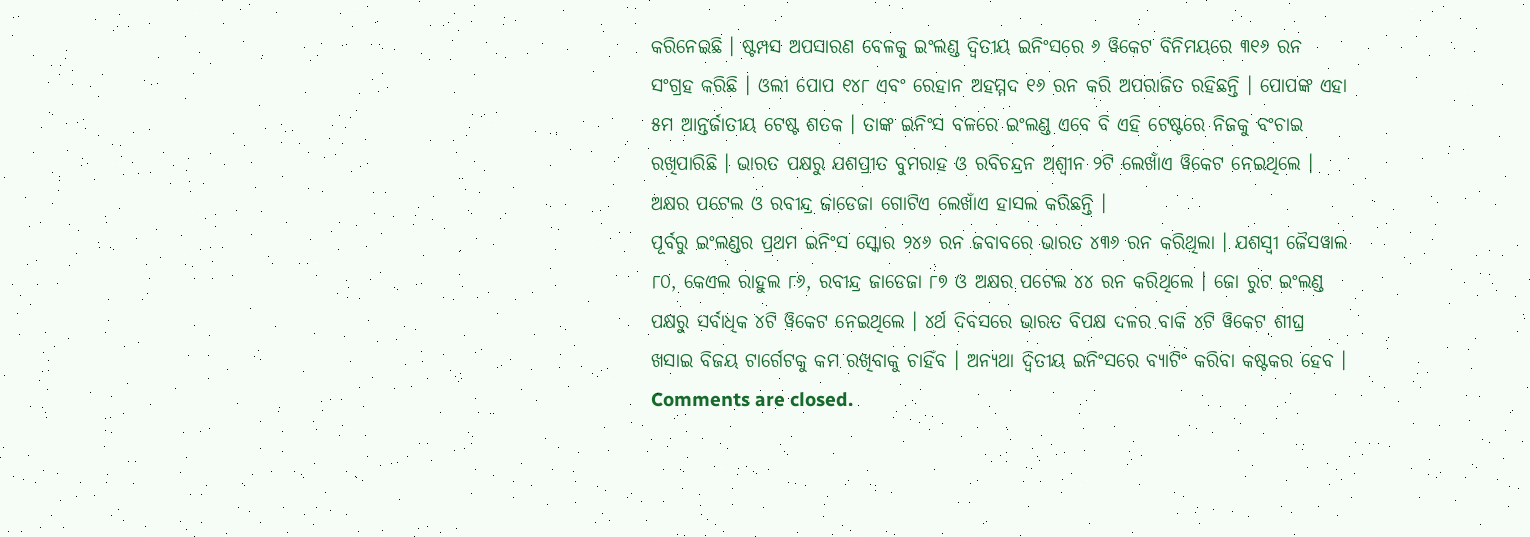କରିନେଇଛି । ଷ୍ଟମ୍ପସ ଅପସାରଣ ବେଳକୁ ଇଂଲଣ୍ଡ ଦ୍ୱିତୀୟ ଇନିଂସରେ ୬ ୱିକେଟ ବିନିମୟରେ ୩୧୬ ରନ ସଂଗ୍ରହ କରିଛି । ଓଲୀ ପୋପ ୧୪୮ ଏବଂ ରେହାନ ଅହମ୍ମଦ ୧୬ ରନ କରି ଅପରାଜିତ ରହିଛନ୍ତି । ପୋପଙ୍କ ଏହା ୫ମ ଆନ୍ତର୍ଜାତୀୟ ଟେଷ୍ଟ ଶତକ । ତାଙ୍କ ଇନିଂସ ବଳରେ ଇଂଲଣ୍ଡ ଏବେ ବି ଏହି ଟେଷ୍ଟରେ ନିଜକୁ ବଂଚାଇ ରଖିପାରିଛି । ଭାରତ ପକ୍ଷରୁ ଯଶପ୍ରୀତ ବୁମରାହ ଓ ରବିଚନ୍ଦ୍ରନ ଅଶ୍ୱୀନ ୨ଟି ଲେଖାଁଏ ୱିକେଟ ନେଇଥିଲେ । ଅକ୍ଷର ପଟେଲ ଓ ରବୀନ୍ଦ୍ର ଜାଡେଜା ଗୋଟିଏ ଲେଖାଁଏ ହାସଲ କରିଛନ୍ତି ।
ପୂର୍ବରୁ ଇଂଲଣ୍ଡର ପ୍ରଥମ ଇନିଂସ ସ୍କୋର ୨୪୬ ରନ ଜବାବରେ ଭାରତ ୪୩୬ ରନ କରିଥିଲା । ଯଶସ୍ୱୀ ଜୈସୱାଲ ୮୦, କେଏଲ ରାହୁଲ ୮୬, ରବୀନ୍ଦ୍ର ଜାଡେଜା ୮୭ ଓ ଅକ୍ଷର ପଟେଲ ୪୪ ରନ କରିଥିଲେ । ଜୋ ରୁଟ ଇଂଲଣ୍ଡ ପକ୍ଷରୁ ସର୍ବାଧିକ ୪ଟି ୱିକେଟ ନେଇଥିଲେ । ୪ର୍ଥ ଦିବସରେ ଭାରତ ବିପକ୍ଷ ଦଳର ବାକି ୪ଟି ୱିକେଟ ଶୀଘ୍ର ଖସାଇ ବିଜୟ ଟାର୍ଗେଟକୁ କମ ରଖିବାକୁ ଚାହିଁବ । ଅନ୍ୟଥା ଦ୍ୱିତୀୟ ଇନିଂସରେ ବ୍ୟାଟିଂ କରିବା କଷ୍ଟକର ହେବ ।
Comments are closed.